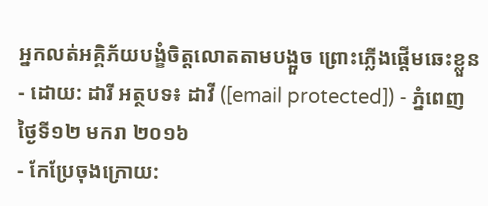អ្នកលត់អគ្គិភ័យបង្ខំចិត្តលោតតាមបង្អួច ព្រោះភ្លើងផ្ដើមឆេះខ្លួន
- ដោយ: ដារី អត្ថបទ៖ ដាវី ([email protected]) - ភ្នំពេញ ថ្ងៃទី១២ មករា ២០១៦
- កែប្រែចុងក្រោយ: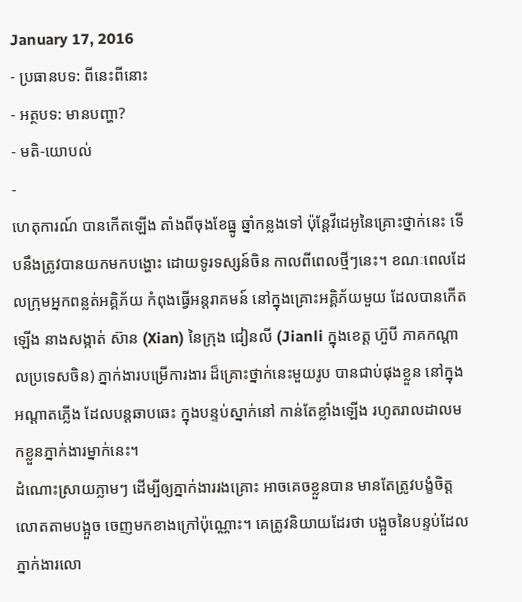January 17, 2016
- ប្រធានបទ: ពីនេះពីនោះ
- អត្ថបទ: មានបញ្ហា?
- មតិ-យោបល់
-
ហេតុការណ៍ បានកើតឡើង តាំងពីចុងខែធ្នូ ឆ្នាំកន្លងទៅ ប៉ុន្តែវីដេអូនៃគ្រោះថ្នាក់នេះ ទើបនឹងត្រូវបានយកមកបង្ហោះ ដោយទូរទស្សន៍ចិន កាលពីពេលថ្មីៗនេះ។ ខណៈពេលដែលក្រុមអ្នកពន្លត់អគ្គិភ័យ កំពុងធ្វើអន្តរាគមន៍ នៅក្នុងគ្រោះអគ្គិភ័យមួយ ដែលបានកើតឡើង នាងសង្កាត់ ស៊ាន (Xian) នៃក្រុង ជៀនលី (Jianli ក្នុងខេត្ត ហ៊ួបី ភាគកណ្ដាលប្រទេសចិន) ភ្នាក់ងារបម្រើការងារ ដ៏គ្រោះថ្នាក់នេះមួយរូប បានជាប់ផុងខ្លួន នៅក្នុងអណ្ដាតភ្លើង ដែលបន្តឆាបឆេះ ក្នុងបន្ទប់ស្នាក់នៅ កាន់តែខ្លាំងឡើង រហូតរាលដាលមកខ្លួនភ្នាក់ងារម្នាក់នេះ។
ដំណោះស្រាយភ្លាមៗ ដើម្បីឲ្យភ្នាក់ងាររងគ្រោះ អាចគេចខ្លួនបាន មានតែត្រូវបង្ខំចិត្ត លោតតាមបង្អួច ចេញមកខាងក្រៅប៉ុណ្ណោះ។ គេត្រូវនិយាយដែរថា បង្អួចនៃបន្ទប់ដែលភ្នាក់ងារលោ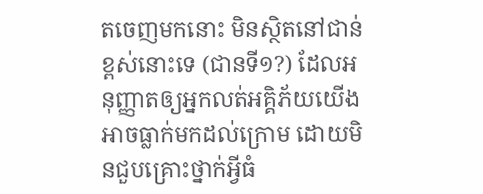តចេញមកនោះ មិនស្ថិតនៅជាន់ខ្ពស់នោះទេ (ជានទី១?) ដែលអនុញ្ញាតឲ្យអ្នកលត់អគ្គិភ័យយើង អាចធ្លាក់មកដល់ក្រោម ដោយមិនជួបគ្រោះថ្នាក់អ្វីធំ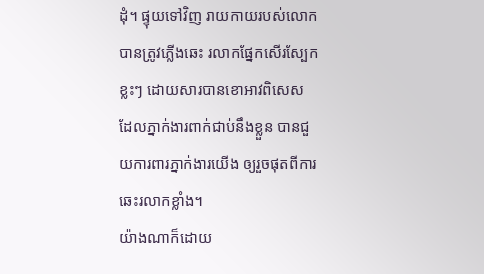ដុំ។ ផ្ទុយទៅវិញ រាយកាយរបស់លោក បានត្រូវភ្លើងឆេះ រលាកផ្នែកសើរស្បែកខ្លះៗ ដោយសារបានខោអាវពិសេស ដែលភ្នាក់ងារពាក់ជាប់នឹងខ្លួន បានជួយការពារភ្នាក់ងារយើង ឲ្យរួចផុតពីការឆេះរលាកខ្លាំង។
យ៉ាងណាក៏ដោយ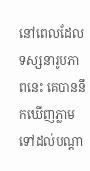នៅពេលដែលទស្សនារូបភាពនេះ គេបាននឹកឃើញភ្លាម ទៅដល់បណ្ដា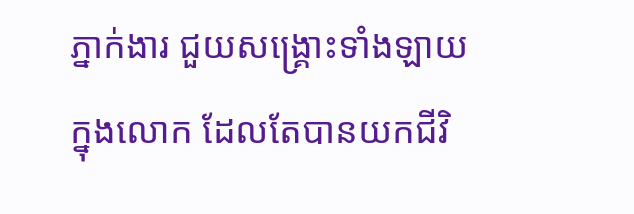ភ្នាក់ងារ ជួយសង្គ្រោះទាំងឡាយក្នុងលោក ដែលតែបានយកជីវិ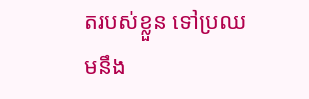តរបស់ខ្លួន ទៅប្រឈមនឹង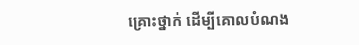គ្រោះថ្នាក់ ដើម្បីគោលបំណង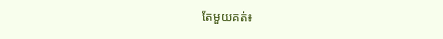តែមួយគត់៖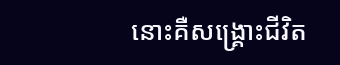នោះគឺសង្គ្រោះជីវិត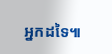អ្នកដទៃ៕